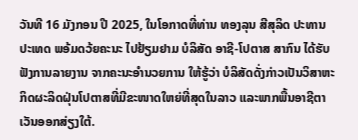ວັນທີ 16 ມັງກອນ ປີ 2025, ໃນໂອກາດທີ່ທ່ານ ທອງລຸນ ສີສຸລິດ ປະທານປະເທດ ພອ້ມດວ້ຍຄະນະ ໄປຢ້ຽມຢາມ ບໍລິສັດ ອາຊີ-ໂປຕາສ ສາກົນ ໄດ້ຮັບຟັງການລາຍງານ ຈາກຄະນະອໍານວຍການ ໃຫ້ຮູ້ວ່າ ບໍລິສັດດັ່ງກ່າວເປັນວິສາຫະກິດຜະລິດຝຸ່ນໂປຕາສທີ່ມີຂະໜາດໃຫຍ່ທີ່ສຸດໃນລາວ ແລະພາກພື້ນອາຊີຕາເວັນອອກສ່ຽງໃຕ້.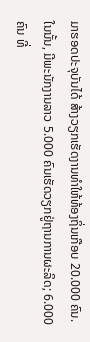ມາຮອດປະຈຸບັນໄດ້ ສ້າງວຽກເຮັດງານທໍາໃຫ້ທ້ອງຖິ່ນເກືອບ 20.000 ຄົນ.
ໃນນັ້ນ, ມີພະນັກງານລາວ 5.000 ຄົນເຮັດວຽກຢູ່ຖານການຜະລິດ; 6.000 ຄົນ ທີ່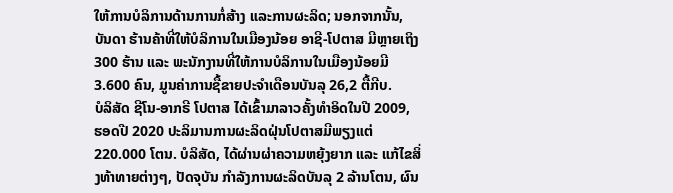ໃຫ້ການບໍລິການດ້ານການກໍ່ສ້າງ ແລະການຜະລິດ; ນອກຈາກນັ້ນ, ບັນດາ ຮ້ານຄ້າທີ່ໃຫ້ບໍລິການໃນເມືອງນ້ອຍ ອາຊີ-ໂປຕາສ ມີຫຼາຍເຖິງ 300 ຮ້ານ ແລະ ພະນັກງານທີ່ໃຫ້ການບໍລິການໃນເມືອງນ້ອຍມີ 3.600 ຄົນ, ມູນຄ່າການຊື້ຂາຍປະຈຳເດືອນບັນລຸ 26,2 ຕື້ກີບ.
ບໍລິສັດ ຊີໂນ-ອາກຣີ ໂປຕາສ ໄດ້ເຂົ້າມາລາວຄັ້ງທໍາອິດໃນປີ 2009, ຮອດປີ 2020 ປະລິມານການຜະລິດຝຸ່ນໂປຕາສມີພຽງແຕ່ 220.000 ໂຕນ. ບໍລິສັດ, ໄດ້ຜ່ານຜ່າຄວາມຫຍຸ້ງຍາກ ແລະ ແກ້ໄຂສິ່ງທ້າທາຍຕ່າງໆ, ປັດຈຸບັນ ກໍາລັງການຜະລິດບັນລຸ 2 ລ້ານໂຕນ, ຜົນ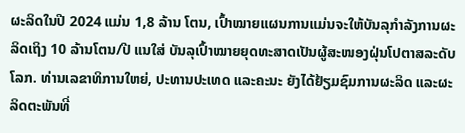ຜະລິດໃນປີ 2024 ແມ່ນ 1,8 ລ້ານ ໂຕນ, ເປົ້າໝາຍແຜນການແມ່ນຈະໃຫ້ບັນລຸກຳລັງການຜະລິດເຖິງ 10 ລ້ານໂຕນ/ປີ ແນໃສ່ ບັນລຸເປົ້າໝາຍຍຸດທະສາດເປັນຜູ້ສະໜອງຝຸ່ນໂປຕາສລະດັບໂລກ. ທ່ານເລຂາທິການໃຫຍ່, ປະທານປະເທດ ແລະຄະນະ ຍັງໄດ້ຢ້ຽມຊົມການຜະລິດ ແລະຜະລິດຕະພັນທີ່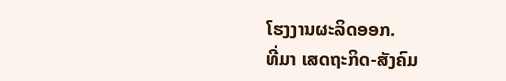ໂຮງງານຜະລິດອອກ.
ທີ່ມາ ເສດຖະກິດ-ສັງຄົມ